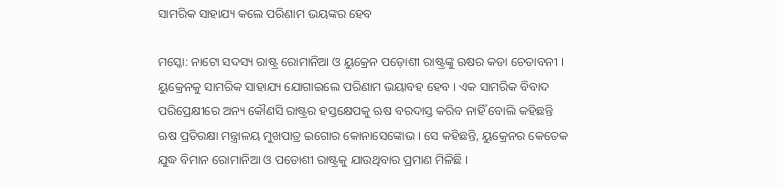ସାମରିକ ସାହାଯ୍ୟ କଲେ ପରିଣାମ ଭୟଙ୍କର ହେବ

ମସ୍କୋ: ନାଟୋ ସଦସ୍ୟ ରାଷ୍ଟ୍ର ରୋମାନିଆ ଓ ୟୁକ୍ରେନ ପଡ଼ୋଶୀ ରାଷ୍ଟ୍ରଙ୍କୁ ଋଷର କଡା ଚେତାବନୀ । ୟୁକ୍ରେନକୁ ସାମରିକ ସାହାଯ୍ୟ ଯୋଗାଇଲେ ପରିଣାମ ଭୟାବହ ହେବ । ଏକ ସାମରିକ ବିବାଦ ପରିପ୍ରେକ୍ଷୀରେ ଅନ୍ୟ କୌଣସି ରାଷ୍ଟ୍ରର ହସ୍ତକ୍ଷେପକୁ ଋଷ ବରଦାସ୍ତ କରିବ ନାହିଁ ବୋଲି କହିଛନ୍ତି ଋଷ ପ୍ରତିରକ୍ଷା ମନ୍ତ୍ରାଳୟ ମୁଖପାତ୍ର ଇଗୋର କୋନାସେଙ୍କୋଭ । ସେ କହିଛନ୍ତି, ୟୁକ୍ରେନର କେତେକ ଯୁଦ୍ଧ ବିମାନ ରୋମାନିଆ ଓ ପଡୋଶୀ ରାଷ୍ଟ୍ରକୁ ଯାଉଥିବାର ପ୍ରମାଣ ମିଳିଛି ।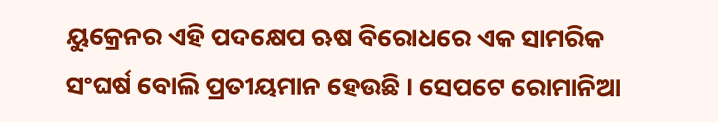ୟୁକ୍ରେନର ଏହି ପଦକ୍ଷେପ ଋଷ ବିରୋଧରେ ଏକ ସାମରିକ ସଂଘର୍ଷ ବୋଲି ପ୍ରତୀୟମାନ ହେଉଛି । ସେପଟେ ରୋମାନିଆ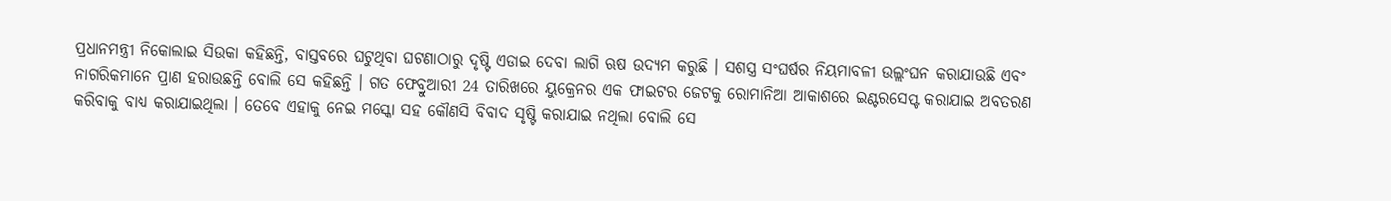ପ୍ରଧାନମନ୍ତ୍ରୀ ନିକୋଲାଇ ସିଉକା କହିଛନ୍ତି, ବାସ୍ତବରେ ଘଟୁଥିବା ଘଟଣାଠାରୁ ଦୃଷ୍ଟି ଏଡାଇ ଦେବା ଲାଗି ଋଷ ଉଦ୍ୟମ କରୁଛି । ସଶସ୍ତ୍ର ସଂଘର୍ଷର ନିୟମାବଳୀ ଉଲ୍ଲଂଘନ କରାଯାଉଛି ଏବଂ ନାଗରିକମାନେ ପ୍ରାଣ ହରାଉଛନ୍ତି ବୋଲି ସେ କହିଛନ୍ତି । ଗତ ଫେବ୍ରୁଆରୀ 24 ତାରିଖରେ ୟୁକ୍ରେନର ଏକ ଫାଇଟର ଜେଟକୁ ରୋମାନିଆ ଆକାଶରେ ଇଣ୍ଟରସେପ୍ଟ କରାଯାଇ ଅବତରଣ କରିବାକୁ ବାଧ୍ୟ କରାଯାଇଥିଲା । ତେବେ ଏହାକୁ ନେଇ ମସ୍କୋ ସହ କୌଣସି ବିବାଦ ସୃଷ୍ଟି କରାଯାଇ ନଥିଲା ବୋଲି ସେ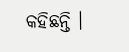କହିଛନ୍ତି ।